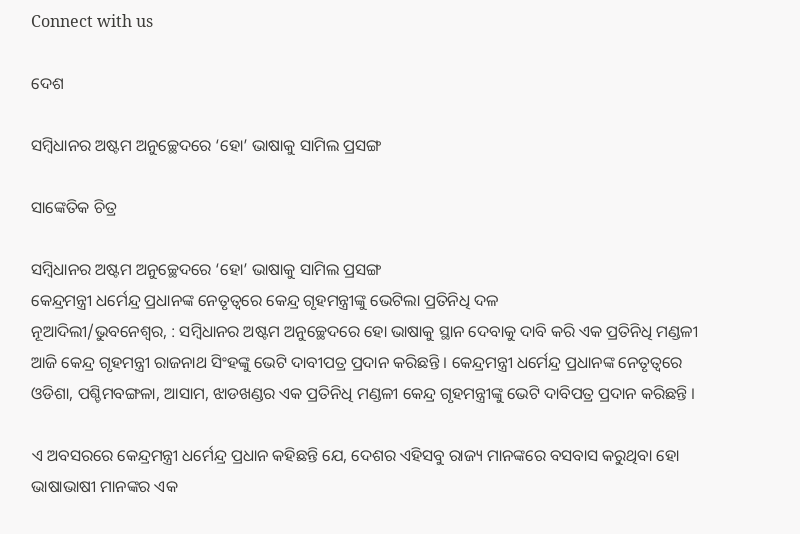Connect with us

ଦେଶ

ସମ୍ବିଧାନର ଅଷ୍ଟମ ଅନୁଚ୍ଛେଦରେ ‘ହୋ’ ଭାଷାକୁ ସାମିଲ ପ୍ରସଙ୍ଗ

ସାଙ୍କେତିକ ଚିତ୍ର

ସମ୍ବିଧାନର ଅଷ୍ଟମ ଅନୁଚ୍ଛେଦରେ ‘ହୋ’ ଭାଷାକୁ ସାମିଲ ପ୍ରସଙ୍ଗ
କେନ୍ଦ୍ରମନ୍ତ୍ରୀ ଧର୍ମେନ୍ଦ୍ର ପ୍ରଧାନଙ୍କ ନେତୃତ୍ୱରେ କେନ୍ଦ୍ର ଗୃହମନ୍ତ୍ରୀଙ୍କୁ ଭେଟିଲା ପ୍ରତିନିଧି ଦଳ
ନୂଆଦିଲୀ/ଭୁବନେଶ୍ୱର, : ସମ୍ବିଧାନର ଅଷ୍ଟମ ଅନୁଚ୍ଛେଦରେ ହୋ ଭାଷାକୁ ସ୍ଥାନ ଦେବାକୁ ଦାବି କରି ଏକ ପ୍ରତିନିଧି ମଣ୍ଡଳୀ ଆଜି କେନ୍ଦ୍ର ଗୃହମନ୍ତ୍ରୀ ରାଜନାଥ ସିଂହଙ୍କୁ ଭେଟି ଦାବୀପତ୍ର ପ୍ରଦାନ କରିଛନ୍ତି । କେନ୍ଦ୍ରମନ୍ତ୍ରୀ ଧର୍ମେନ୍ଦ୍ର ପ୍ରଧାନଙ୍କ ନେତୃତ୍ୱରେ ଓଡିଶା, ପଶ୍ଚିମବଙ୍ଗଳା, ଆସାମ, ଝାଡଖଣ୍ଡର ଏକ ପ୍ରତିନିଧି ମଣ୍ଡଳୀ କେନ୍ଦ୍ର ଗୃହମନ୍ତ୍ରୀଙ୍କୁ ଭେଟି ଦାବିପତ୍ର ପ୍ରଦାନ କରିଛନ୍ତି ।

ଏ ଅବସରରେ କେନ୍ଦ୍ରମନ୍ତ୍ରୀ ଧର୍ମେନ୍ଦ୍ର ପ୍ରଧାନ କହିଛନ୍ତି ଯେ, ଦେଶର ଏହିସବୁ ରାଜ୍ୟ ମାନଙ୍କରେ ବସବାସ କରୁଥିବା ହୋ ଭାଷାଭାଷୀ ମାନଙ୍କର ଏକ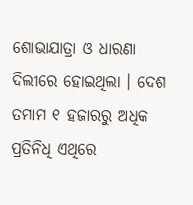ଶୋଭାଯାତ୍ରା ଓ ଧାରଣା ଦିଲୀରେ ହୋଇଥିଲା । ଦେଶ ତମାମ ୧ ହଜାରରୁ ଅଧିକ ପ୍ରତିନିଧି ଏଥିରେ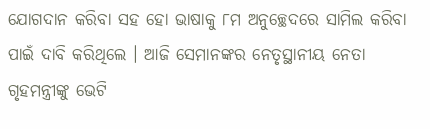ଯୋଗଦାନ କରିବା ସହ ହୋ ଭାଷାକୁ ୮ମ ଅନୁଚ୍ଛେଦରେ ସାମିଲ କରିବା ପାଇଁ ଦାବି କରିଥିଲେ । ଆଜି ସେମାନଙ୍କର ନେତୃସ୍ଥାନୀୟ ନେତା ଗୃହମନ୍ତ୍ରୀଙ୍କୁ ଭେଟି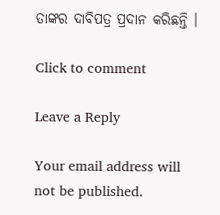ତାଙ୍କର ଦାବିପତ୍ର ପ୍ରଦାନ କରିଛନ୍ତି ।

Click to comment

Leave a Reply

Your email address will not be published.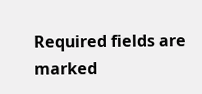Required fields are marked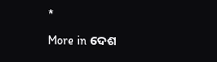*

More in ଦେଶ